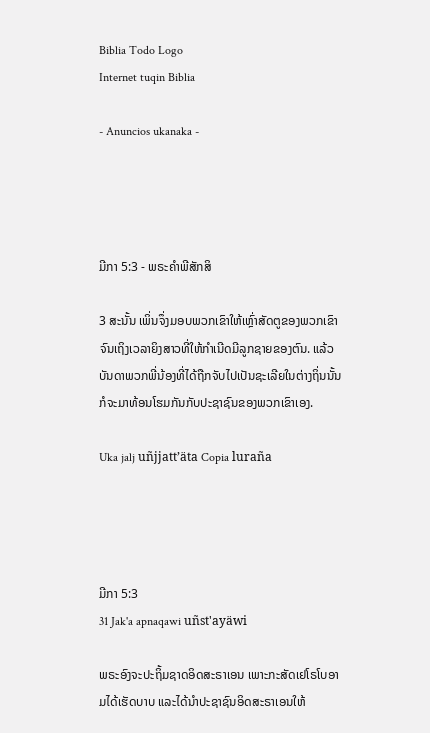Biblia Todo Logo
Internet tuqin Biblia

- Anuncios ukanaka -




ມີກາ 5:3 - ພຣະຄຳພີສັກສິ

3 ສະນັ້ນ ເພິ່ນຈຶ່ງມອບພວກເຂົາໃຫ້ເຫຼົ່າສັດຕູຂອງພວກເຂົາ ຈົນເຖິງເວລາຍິງສາວທີ່ໃຫ້ກຳເນີດມີລູກຊາຍຂອງຕົນ. ແລ້ວບັນດາພວກພີ່ນ້ອງທີ່ໄດ້ຖືກຈັບໄປເປັນຊະເລີຍໃນຕ່າງຖິ່ນນັ້ນ ກໍຈະມາທ້ອນໂຮມກັນກັບປະຊາຊົນຂອງພວກເຂົາເອງ.

Uka jalj uñjjattʼäta Copia luraña




ມີກາ 5:3
31 Jak'a apnaqawi uñst'ayäwi

ພຣະອົງຈະປະຖິ້ມຊາດອິດສະຣາເອນ ເພາະກະສັດເຢໂຣໂບອາມໄດ້ເຮັດບາບ ແລະໄດ້ນຳປະຊາຊົນອິດສະຣາເອນໃຫ້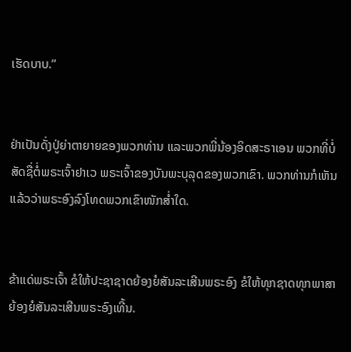ເຮັດບາບ.”


ຢ່າເປັນດັ່ງປູ່ຍ່າຕາຍາຍຂອງພວກທ່ານ ແລະພວກພີ່ນ້ອງອິດສະຣາເອນ ພວກທີ່ບໍ່ສັດຊື່ຕໍ່ພຣະເຈົ້າຢາເວ ພຣະເຈົ້າຂອງບັນພະບຸລຸດຂອງພວກເຂົາ. ພວກທ່ານກໍເຫັນແລ້ວວ່າພຣະອົງລົງໂທດພວກເຂົາໜັກສໍ່າໃດ.


ຂ້າແດ່ພຣະເຈົ້າ ຂໍໃຫ້ປະຊາຊາດຍ້ອງຍໍສັນລະເສີນພຣະອົງ ຂໍໃຫ້ທຸກຊາດທຸກພາສາຍ້ອງຍໍສັນລະເສີນພຣະອົງເທີ້ນ.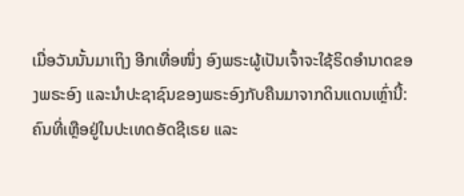ເມື່ອວັນນັ້ນມາເຖິງ ອີກເທື່ອໜຶ່ງ ອົງພຣະຜູ້ເປັນເຈົ້າຈະໃຊ້ຣິດອຳນາດຂອງພຣະອົງ ແລະນຳປະຊາຊົນຂອງພຣະອົງກັບຄືນມາຈາກດິນແດນເຫຼົ່ານີ້: ຄົນທີ່ເຫຼືອຢູ່ໃນປະເທດອັດຊີເຣຍ ແລະ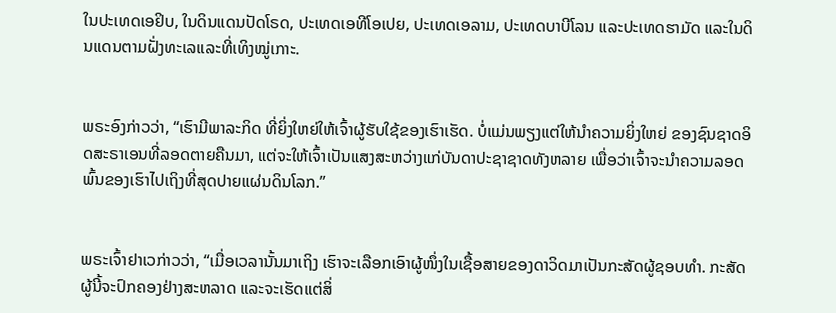ໃນປະເທດເອຢິບ, ໃນດິນແດນປັດໂຣດ, ປະເທດເອທີໂອເປຍ, ປະເທດເອລາມ, ປະເທດບາບີໂລນ ແລະປະເທດຮາມັດ ແລະໃນດິນແດນຕາມຝັ່ງທະເລແລະທີ່ເທິງໝູ່ເກາະ.


ພຣະອົງກ່າວວ່າ, “ເຮົາມີພາລະກິດ ທີ່ຍິ່ງໃຫຍ່ໃຫ້ເຈົ້າຜູ້ຮັບໃຊ້ຂອງເຮົາເຮັດ. ບໍ່ແມ່ນພຽງແຕ່ໃຫ້ນຳຄວາມຍິ່ງໃຫຍ່ ຂອງຊົນຊາດອິດສະຣາເອນທີ່ລອດຕາຍຄືນມາ, ແຕ່ຈະໃຫ້ເຈົ້າເປັນແສງສະຫວ່າງແກ່ບັນດາປະຊາຊາດທັງຫລາຍ ເພື່ອວ່າເຈົ້າຈະນຳຄວາມລອດພົ້ນຂອງເຮົາໄປເຖິງທີ່ສຸດປາຍແຜ່ນດິນໂລກ.”


ພຣະເຈົ້າຢາເວກ່າວວ່າ, “ເມື່ອເວລານັ້ນມາເຖິງ ເຮົາຈະເລືອກເອົາຜູ້ໜຶ່ງໃນເຊື້ອສາຍຂອງດາວິດມາເປັນກະສັດຜູ້ຊອບທຳ. ກະສັດຜູ້ນີ້ຈະປົກຄອງຢ່າງສະຫລາດ ແລະຈະເຮັດແຕ່ສິ່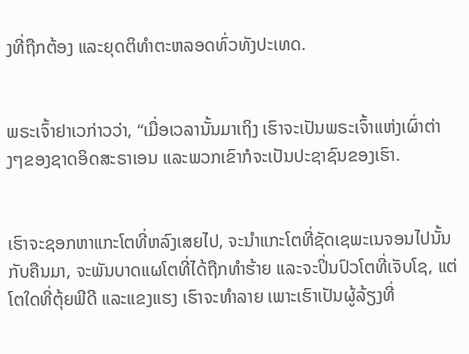ງທີ່ຖືກຕ້ອງ ແລະຍຸດຕິທຳຕະຫລອດທົ່ວທັງປະເທດ.


ພຣະເຈົ້າຢາເວກ່າວວ່າ, “ເມື່ອເວລານັ້ນມາເຖິງ ເຮົາຈະເປັນພຣະເຈົ້າແຫ່ງເຜົ່າຕ່າງໆຂອງຊາດອິດສະຣາເອນ ແລະພວກເຂົາກໍຈະເປັນປະຊາຊົນຂອງເຮົາ.


ເຮົາຈະຊອກຫາແກະໂຕທີ່ຫລົງເສຍໄປ, ຈະນຳແກະໂຕທີ່ຊັດເຊພະເນຈອນໄປນັ້ນກັບຄືນມາ, ຈະພັນບາດແຜໂຕທີ່ໄດ້ຖືກທຳຮ້າຍ ແລະຈະປິ່ນປົວໂຕທີ່ເຈັບໂຊ, ແຕ່ໂຕໃດທີ່ຕຸ້ຍພີດີ ແລະແຂງແຮງ ເຮົາຈະທຳລາຍ ເພາະເຮົາເປັນຜູ້ລ້ຽງທີ່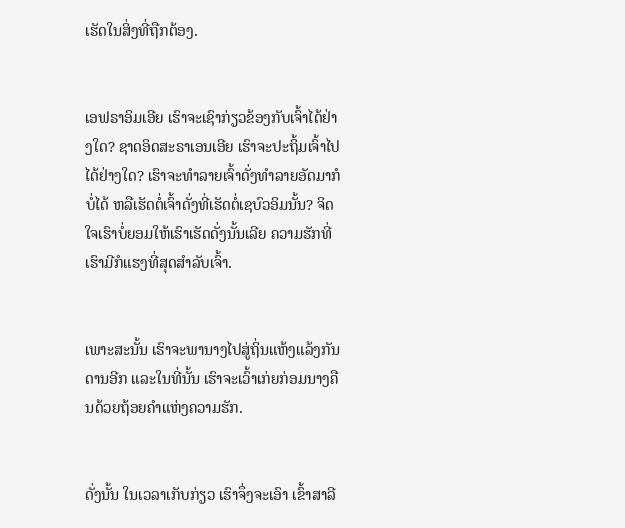ເຮັດໃນສິ່ງທີ່ຖືກຕ້ອງ.


ເອຟຣາອິມເອີຍ ເຮົາຈະເຊົາກ່ຽວຂ້ອງກັບເຈົ້າໄດ້ຢ່າງໃດ? ຊາດອິດສະຣາເອນເອີຍ ເຮົາຈະປະຖິ້ມເຈົ້າໄປໄດ້ຢ່າງໃດ? ເຮົາຈະທຳລາຍເຈົ້າດັ່ງທຳລາຍອັດມາກໍບໍ່ໄດ້ ຫລືເຮັດຕໍ່ເຈົ້າດັ່ງທີ່ເຮັດຕໍ່ເຊບົວອິມນັ້ນ? ຈິດໃຈເຮົາບໍ່ຍອມໃຫ້ເຮົາເຮັດດັ່ງນັ້ນເລີຍ ຄວາມຮັກທີ່ເຮົາມີກໍແຮງທີ່ສຸດສຳລັບເຈົ້າ.


ເພາະສະນັ້ນ ເຮົາຈະພານາງໄປສູ່ຖິ່ນແຫ້ງແລ້ງກັນດານອີກ ແລະໃນທີ່ນັ້ນ ເຮົາຈະເວົ້າເກ່ຍກ່ອມນາງຄືນດ້ວຍຖ້ອຍຄຳແຫ່ງຄວາມຮັກ.


ດັ່ງນັ້ນ ໃນເວລາເກັບກ່ຽວ ເຮົາຈຶ່ງຈະເອົາ ເຂົ້າສາລີ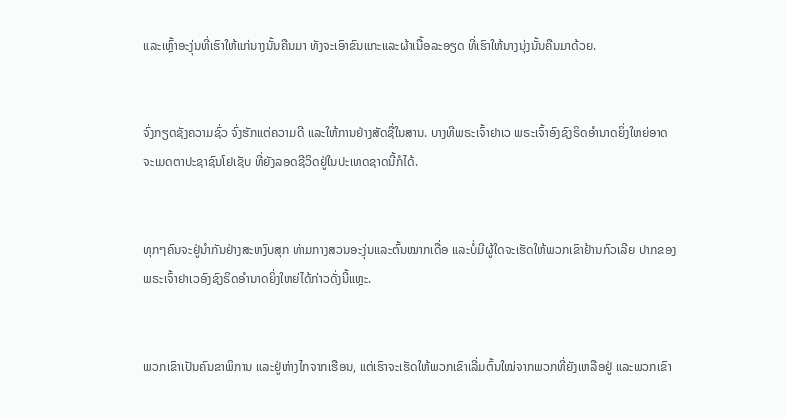ແລະເຫຼົ້າອະງຸ່ນທີ່ເຮົາໃຫ້ແກ່ນາງນັ້ນຄືນມາ ທັງຈະເອົາຂົນແກະແລະຜ້າເນື້ອລະອຽດ ທີ່ເຮົາໃຫ້ນາງນຸ່ງນັ້ນຄືນມາດ້ວຍ.


ຈົ່ງກຽດຊັງຄວາມຊົ່ວ ຈົ່ງຮັກແຕ່ຄວາມດີ ແລະໃຫ້ການຢ່າງສັດຊື່ໃນສານ. ບາງທີພຣະເຈົ້າຢາເວ ພຣະເຈົ້າອົງຊົງຣິດອຳນາດຍິ່ງໃຫຍ່ອາດຈະເມດຕາປະຊາຊົນໂຢເຊັບ ທີ່ຍັງລອດຊີວິດຢູ່ໃນປະເທດຊາດນີ້ກໍໄດ້.


ທຸກໆຄົນຈະຢູ່ນຳກັນຢ່າງສະຫງົບສຸກ ທ່າມກາງສວນອະງຸ່ນແລະຕົ້ນໝາກເດື່ອ ແລະບໍ່ມີຜູ້ໃດຈະເຮັດໃຫ້ພວກເຂົາຢ້ານກົວເລີຍ ປາກຂອງພຣະເຈົ້າຢາເວອົງຊົງຣິດອຳນາດຍິ່ງໃຫຍ່ໄດ້ກ່າວດັ່ງນີ້ແຫຼະ.


ພວກເຂົາເປັນຄົນຂາພິການ ແລະຢູ່ຫ່າງໄກຈາກເຮືອນ, ແຕ່ເຮົາຈະເຮັດໃຫ້ພວກເຂົາເລີ່ມຕົ້ນໃໝ່ຈາກພວກທີ່ຍັງເຫລືອຢູ່ ແລະພວກເຂົາ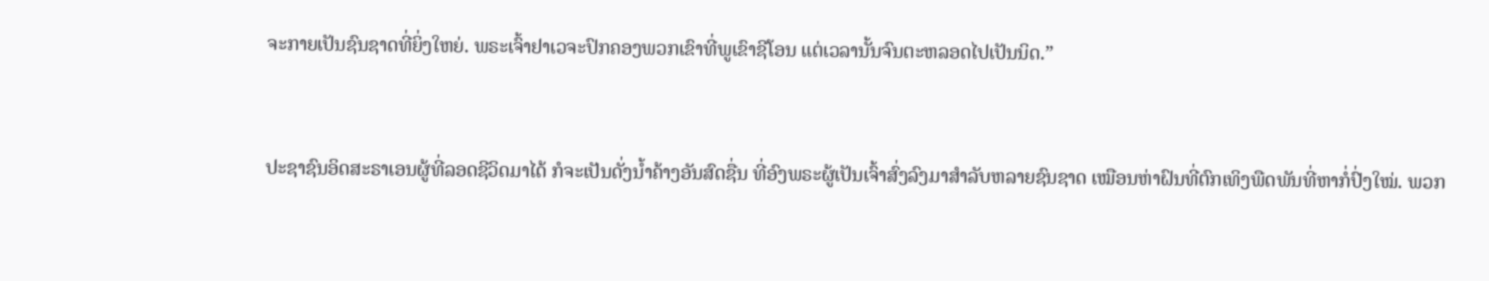ຈະກາຍເປັນຊົນຊາດທີ່ຍິ່ງໃຫຍ່. ພຣະເຈົ້າຢາເວຈະປົກຄອງພວກເຂົາທີ່ພູເຂົາຊີໂອນ ແຕ່ເວລານັ້ນຈົນຕະຫລອດໄປເປັນນິດ.”


ປະຊາຊົນອິດສະຣາເອນຜູ້ທີ່ລອດຊີວິດມາໄດ້ ກໍຈະເປັນດັ່ງນໍ້າຄ້າງອັນສົດຊື່ນ ທີ່ອົງພຣະຜູ້ເປັນເຈົ້າສົ່ງລົງມາສຳລັບຫລາຍຊົນຊາດ ເໝືອນຫ່າຝົນທີ່ຕົກເທິງພືດພັນທີ່ຫາກໍ່ປົ່ງໃໝ່. ພວກ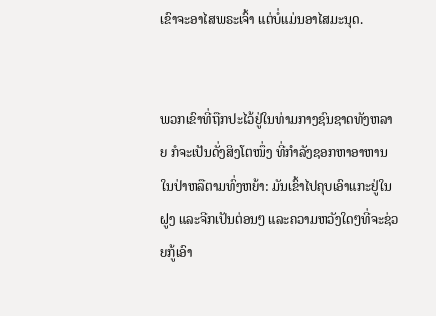ເຂົາຈະອາໄສພຣະເຈົ້າ ແຕ່ບໍ່ແມ່ນອາໄສມະນຸດ.


ພວກເຂົາທີ່ຖືກປະໄວ້ຢູ່ໃນທ່າມກາງຊົນຊາດທັງຫລາຍ ກໍຈະເປັນດັ່ງສິງໂຕໜຶ່ງ ທີ່ກຳລັງຊອກຫາອາຫານໃນປ່າຫລືຕາມທົ່ງຫຍ້າ: ມັນເຂົ້າໄປຄຸບເອົາແກະຢູ່ໃນຝູງ ແລະຈີກເປັນຕ່ອນໆ ແລະຄວາມຫວັງໃດໆທີ່ຈະຊ່ວຍກູ້ເອົາ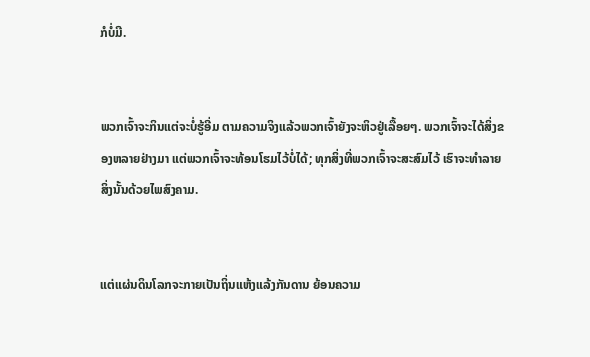ກໍບໍ່ມີ.


ພວກເຈົ້າຈະກິນແຕ່ຈະບໍ່ຮູ້ອີ່ມ ຕາມຄວາມຈິງແລ້ວພວກເຈົ້າຍັງຈະຫິວຢູ່ເລື້ອຍໆ. ພວກເຈົ້າຈະໄດ້ສິ່ງຂອງຫລາຍຢ່າງມາ ແຕ່ພວກເຈົ້າຈະທ້ອນໂຮມໄວ້ບໍ່ໄດ້; ທຸກສິ່ງທີ່ພວກເຈົ້າຈະສະສົມໄວ້ ເຮົາຈະທຳລາຍສິ່ງນັ້ນດ້ວຍໄພສົງຄາມ.


ແຕ່ແຜ່ນດິນໂລກຈະກາຍເປັນຖິ່ນແຫ້ງແລ້ງກັນດານ ຍ້ອນຄວາມ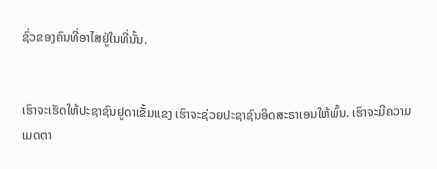ຊົ່ວຂອງຄົນທີ່ອາໄສຢູ່ໃນທີ່ນັ້ນ.


ເຮົາຈະເຮັດໃຫ້ປະຊາຊົນຢູດາເຂັ້ມແຂງ ເຮົາຈະຊ່ວຍປະຊາຊົນອິດສະຣາເອນໃຫ້ພົ້ນ. ເຮົາຈະມີຄວາມເມດຕາ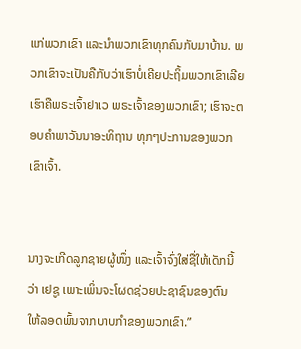ແກ່ພວກເຂົາ ແລະນຳພວກເຂົາທຸກຄົນກັບມາບ້ານ. ພວກເຂົາຈະເປັນຄືກັບວ່າເຮົາບໍ່ເຄີຍປະຖິ້ມພວກເຂົາເລີຍ ເຮົາຄືພຣະເຈົ້າຢາເວ ພຣະເຈົ້າຂອງພວກເຂົາ; ເຮົາຈະຕອບຄຳພາວັນນາອະທິຖານ ທຸກໆປະການຂອງພວກເຂົາເຈົ້າ.


ນາງຈະເກີດລູກຊາຍຜູ້ໜຶ່ງ ແລະເຈົ້າຈົ່ງໃສ່ຊື່ໃຫ້ເດັກນີ້ວ່າ ເຢຊູ ເພາະເພິ່ນຈະໂຜດຊ່ວຍປະຊາຊົນຂອງຕົນ ໃຫ້ລອດພົ້ນຈາກບາບກຳຂອງພວກເຂົາ.”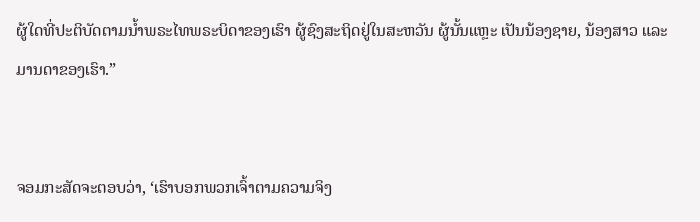ຜູ້ໃດທີ່ປະຕິບັດຕາມນໍ້າພຣະໄທພຣະບິດາຂອງເຮົາ ຜູ້ຊົງສະຖິດຢູ່ໃນສະຫວັນ ຜູ້ນັ້ນແຫຼະ ເປັນນ້ອງຊາຍ, ນ້ອງສາວ ແລະມານດາຂອງເຮົາ.”


ຈອມກະສັດຈະຕອບວ່າ, ‘ເຮົາບອກພວກເຈົ້າຕາມຄວາມຈິງ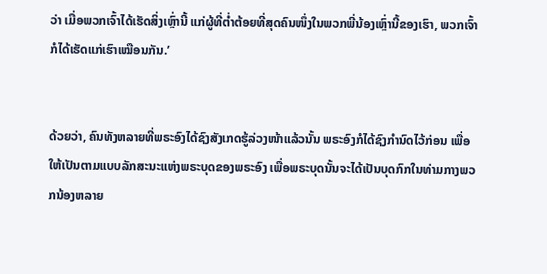ວ່າ ເມື່ອພວກເຈົ້າໄດ້ເຮັດສິ່ງເຫຼົ່ານີ້ ແກ່ຜູ້ທີ່ຕໍ່າຕ້ອຍທີ່ສຸດຄົນໜຶ່ງໃນພວກພີ່ນ້ອງເຫຼົ່ານີ້ຂອງເຮົາ, ພວກເຈົ້າກໍໄດ້ເຮັດແກ່ເຮົາເໝືອນກັນ.’


ດ້ວຍວ່າ, ຄົນທັງຫລາຍທີ່ພຣະອົງໄດ້ຊົງສັງເກດຮູ້ລ່ວງໜ້າແລ້ວນັ້ນ ພຣະອົງກໍໄດ້ຊົງກຳນົດໄວ້ກ່ອນ ເພື່ອໃຫ້ເປັນຕາມແບບລັກສະນະແຫ່ງພຣະບຸດຂອງພຣະອົງ ເພື່ອພຣະບຸດນັ້ນຈະໄດ້ເປັນບຸດກົກໃນທ່າມກາງພວກນ້ອງຫລາຍ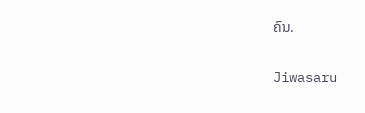ຄົນ.


Jiwasaru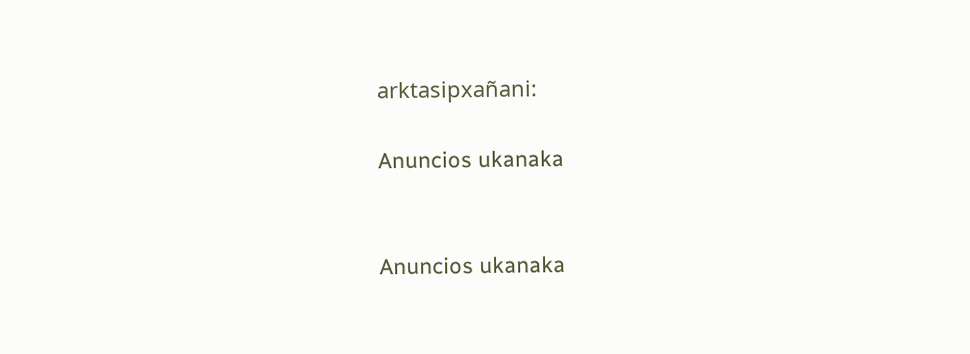arktasipxañani:

Anuncios ukanaka


Anuncios ukanaka